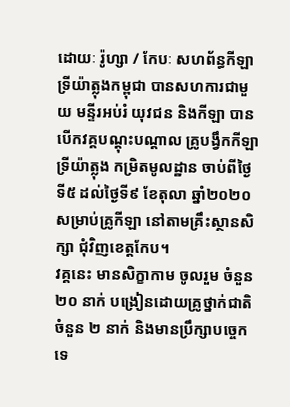ដោយៈ រ៉ូហ្សា / កែបៈ សហព័ន្ធកីឡាទ្រីយ៉ាត្លុងកម្ពុជា បានសហការជាមួយ មន្ទីរអប់រំ យុវជន និងកីឡា បានបើកវគ្គបណ្តុះបណ្តាល គ្រូបង្វឹកកីឡាទ្រីយ៉ាត្លុង កម្រិតមូលដ្ឋាន ចាប់ពីថ្ងៃទី៥ ដល់ថ្ងៃទី៩ ខែតុលា ឆ្នាំ២០២០ សម្រាប់គ្រូកីឡា នៅតាមគ្រឹះស្ថានសិក្សា ជុំវិញខេត្តកែប។
វគ្គនេះ មានសិក្ខាកាម ចូលរួម ចំនួន ២០ នាក់ បង្រៀនដោយគ្រូថ្នាក់ជាតិ ចំនួន ២ នាក់ និងមានប្រឹក្សាបច្ចេកទេ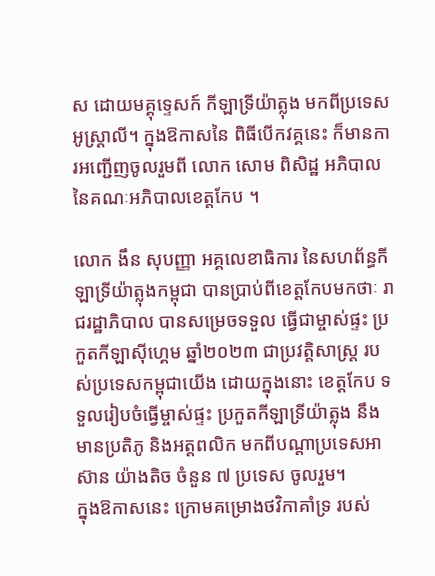ស ដោយមគ្គុទ្ទេសក៍ កីឡាទ្រីយ៉ាត្លុង មកពីប្រទេសអូស្ត្រាលី។ ក្នុងឱកាសនៃ ពិធីបើកវគ្គនេះ ក៏មានការអញ្ជើញចូលរួមពី លោក សោម ពិសិដ្ឋ អភិបាល នៃគណៈអភិបាលខេត្តកែប ។

លោក ងឹន សុបញ្ញា អគ្គលេខាធិការ នៃសហព័ន្ធកីឡាទ្រីយ៉ាត្លុងកម្ពុជា បានប្រាប់ពីខេត្តកែបមកថាៈ រាជរដ្ឋាភិបាល បានសម្រេចទទួល ធ្វើជាម្ចាស់ផ្ទះ ប្រកួតកីឡាស៊ីហ្គេម ឆ្នាំ២០២៣ ជាប្រវត្តិសាស្ត្រ របស់ប្រទេសកម្ពុជាយើង ដោយក្នុងនោះ ខេត្តកែប ទទួលរៀបចំធ្វើម្ចាស់ផ្ទះ ប្រកួតកីឡាទ្រីយ៉ាត្លុង នឹងមានប្រតិភូ និងអត្តពលិក មកពីបណ្តាប្រទេសអាស៊ាន យ៉ាងតិច ចំនួន ៧ ប្រទេស ចូលរួម។
ក្នុងឱកាសនេះ ក្រោមគម្រោងថវិកាគាំទ្រ របស់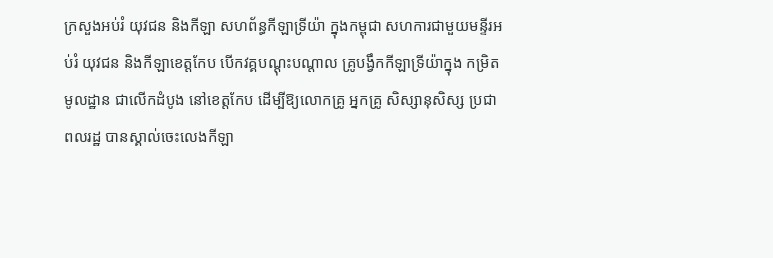ក្រសួងអប់រំ យុវជន និងកីឡា សហព័ន្ធកីឡាទ្រីយ៉ា ក្នុងកម្ពុជា សហការជាមួយមន្ទីរអប់រំ យុវជន និងកីឡាខេត្តកែប បើកវគ្គបណ្តុះបណ្តាល គ្រូបង្វឹកកីឡាទ្រីយ៉ាក្នុង កម្រិតមូលដ្ឋាន ជាលើកដំបូង នៅខេត្តកែប ដើម្បីឱ្យលោកគ្រូ អ្នកគ្រូ សិស្សានុសិស្ស ប្រជាពលរដ្ឋ បានស្គាល់ចេះលេងកីឡា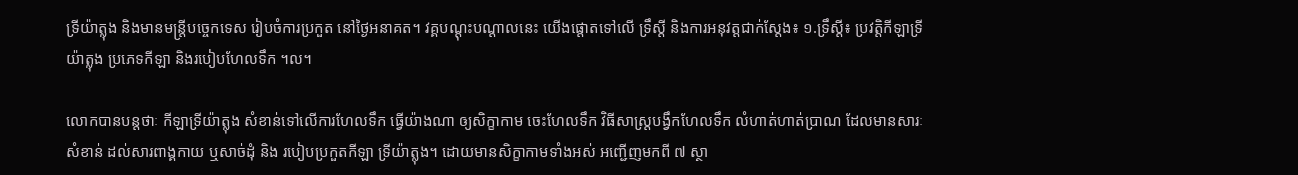ទ្រីយ៉ាត្លុង និងមានមន្ត្រីបច្ចេកទេស រៀបចំការប្រកួត នៅថ្ងៃអនាគត។ វគ្គបណ្តុះបណ្តាលនេះ យើងផ្តោតទៅលើ ទ្រឹស្តី និងការអនុវត្តជាក់ស្តែង៖ ១.ទ្រឹស្តី៖ ប្រវត្តិកីឡាទ្រីយ៉ាត្លុង ប្រភេទកីឡា និងរបៀបហែលទឹក ។ល។

លោកបានបន្តថាៈ កីឡាទ្រីយ៉ាត្លុង សំខាន់ទៅលើការហែលទឹក ធ្វើយ៉ាងណា ឲ្យសិក្ខាកាម ចេះហែលទឹក វិធីសាស្ត្របង្វឹកហែលទឹក លំហាត់ហាត់ប្រាណ ដែលមានសារៈសំខាន់ ដល់សារពាង្គកាយ ឬសាច់ដុំ និង របៀបប្រកួតកីឡា ទ្រីយ៉ាត្លុង។ ដោយមានសិក្ខាកាមទាំងអស់ អញ្ជើញមកពី ៧ ស្ថា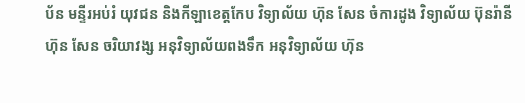ប័ន មន្ទីរអប់រំ យុវជន និងកីឡាខេត្តកែប វិទ្យាល័យ ហ៊ុន សែន ចំការដូង វិទ្យាល័យ ប៊ុនរ៉ានី ហ៊ុន សែន ចរិយាវង្ស អនុវិទ្យាល័យពងទឹក អនុវិទ្យាល័យ ហ៊ុន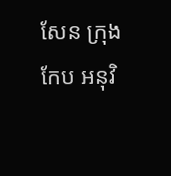សែន ក្រុងកែប អនុវិ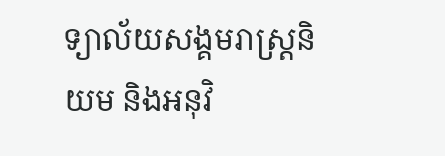ទ្យាល័យសង្គមរាស្ត្រនិយម និងអនុវិ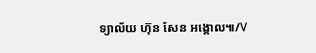ទ្យាល័យ ហ៊ុន សែន អង្គោល៕/V